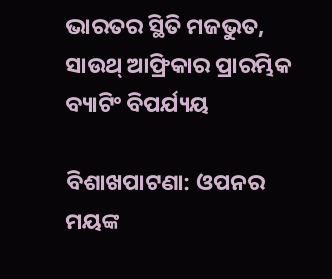ଭାରତର ସ୍ଥିତି ମଜଭୁତ, ସାଉଥ୍ ଆଫ୍ରିକାର ପ୍ରାରମ୍ଭିକ ବ୍ୟାଟିଂ ବିପର୍ଯ୍ୟୟ

ବିଶାଖପାଟଣା: ଓପନର ମୟଙ୍କ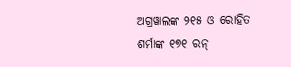ଅଗ୍ରୱାଲଙ୍କ ୨୧୫ ଓ ରୋହିତ ଶର୍ମାଙ୍କ ୧୭୧ ରନ୍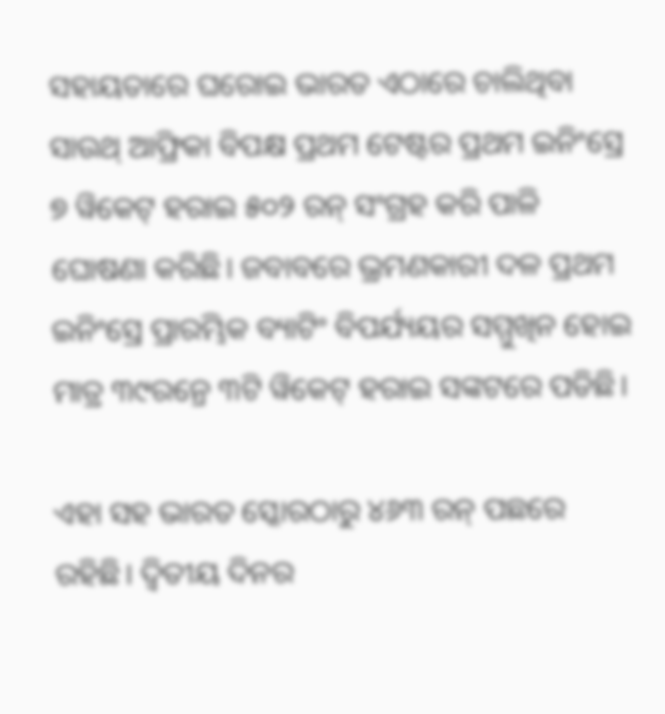ସହାୟତାରେ ଘରୋଇ ଭାରତ ଏଠାରେ ଚାଲିଥିବା ସାଉଥ୍ ଆଫ୍ରିକା ବିପକ୍ଷ ପ୍ରଥମ ଟେଷ୍ଟର ପ୍ରଥମ ଇନିଂସ୍ରେ ୭ ୱିକେଟ୍ ହରାଇ ୫୦୨ ରନ୍ ସଂଗ୍ରହ କରି ପାଳି ଘୋଷଣା କରିଛି। ଜବାବରେ ଭ୍ରମଣକାରୀ ଦଳ ପ୍ରଥମ ଇନିଂସ୍ରେ ପ୍ରାରମ୍ଭିକ ବ୍ୟାଟିଂ ବିପର୍ଯ୍ୟୟର ସମ୍ମୁଖିନ ହୋଇ ମାତ୍ର ୩୯ରନ୍ରେ ୩ଟି ୱିକେଟ୍ ହରାଇ ସଙ୍କଟରେ ପଡିଛି।

ଏହା ସହ ଭାରତ ସ୍କୋରଠାରୁ ୪୬୩ ରନ୍ ପଛରେ ରହିଛି। ଦ୍ୱିତୀୟ ଦିନର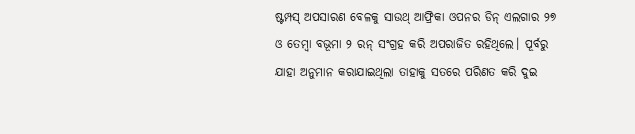ଷ୍ଟମ୍ପସ୍ ଅପସାରଣ ବେଳକୁ ସାଉଥ୍ ଆଫ୍ରିକା ଓପନର ଡିନ୍ ଏଲଗାର ୨୭ ଓ ତେମ୍ବା ବଭୂମା ୨ ରନ୍ ସଂଗ୍ରହ କରି ଅପରାଜିତ ରହିଥିଲେ। ପୂର୍ବରୁ ଯାହା ଅନୁମାନ କରାଯାଇଥିଲା ତାହାକୁ ସତରେ ପରିଣତ କରି ଦୁଇ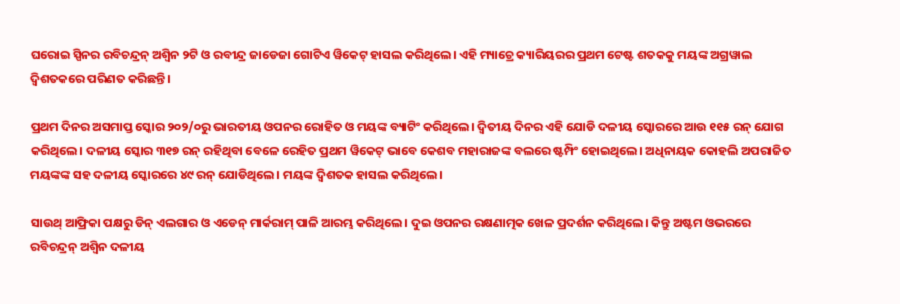ଘରୋଇ ସ୍ପିନର ରବିଚନ୍ଦ୍ରନ୍ ଅଶ୍ୱିନ ୨ଟି ଓ ରବୀନ୍ଦ୍ର ଜାଡେଜା ଗୋଟିଏ ୱିକେଟ୍ ହାସଲ କରିଥିଲେ। ଏହି ମ୍ୟାଚ୍ରେ କ୍ୟାରିୟରର ପ୍ରଥମ ଟେଷ୍ଟ ଶତକକୁ ମୟଙ୍କ ଅଗ୍ରୱାଲ ଦ୍ୱିଶତକରେ ପରିଣତ କରିଛନ୍ତି।

ପ୍ରଥମ ଦିନର ଅସମାପ୍ତ ସ୍କୋର ୨୦୨/୦ରୁ ଭାରତୀୟ ଓପନର ରୋହିତ ଓ ମୟଙ୍କ ବ୍ୟାଟିଂ କରିଥିଲେ। ଦ୍ୱିତୀୟ ଦିନର ଏହି ଯୋଡି ଦଳୀୟ ସ୍କୋରରେ ଆଉ ୧୧୫ ରନ୍ ଯୋଗ କରିଥିଲେ। ଦଳୀୟ ସ୍କୋର ୩୧୭ ରନ୍ ରହିଥିବା ବେଳେ ରେହିତ ପ୍ରଥମ ୱିକେଟ୍ ଭାବେ କେଶବ ମହାରାଜଙ୍କ ବଲରେ ଷ୍ଟମ୍ପିଂ ହୋଇଥିଲେ। ଅଧିନାୟକ କୋହଲି ଅପରାଜିତ ମୟଙ୍କଙ୍କ ସହ ଦଳୀୟ ସ୍କୋରରେ ୪୯ ରନ୍ ଯୋଡିଥିଲେ। ମୟଙ୍କ ଦ୍ୱିଶତକ ହାସଲ କରିଥିଲେ।

ସାଉଥ୍ ଆଫ୍ରିକା ପକ୍ଷରୁ ଡିନ୍ ଏଲଗାର ଓ ଏଡେନ୍ ମାର୍କରାମ୍ ପାଳି ଆରମ୍ଭ କରିଥିଲେ। ଦୁଇ ଓପନର ରକ୍ଷଣାତ୍ମକ ଖେଳ ପ୍ରଦର୍ଶନ କରିଥିଲେ। କିନ୍ତୁ ଅଷ୍ଟମ ଓଭରରେ ରବିଚନ୍ଦ୍ରନ୍ ଅଶ୍ୱିନ ଦଳୀୟ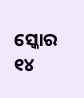ସ୍କୋର ୧୪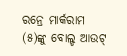ରନ୍ରେ ମାର୍କରାମ (୫)ଙ୍କୁ ବୋଲ୍ଡ ଆଉଟ୍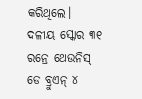କରିଥିଲେ। ଦଳୀୟ ସ୍କୋର ୩୧ ରନ୍ରେ ଥେଉନିସ୍ ଡେ ବ୍ରୁଏନ୍ ୪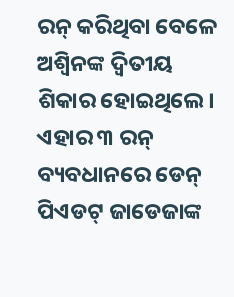ରନ୍ କରିଥିବା ବେଳେ ଅଶ୍ୱିନଙ୍କ ଦ୍ୱିତୀୟ ଶିକାର ହୋଇଥିଲେ। ଏହାର ୩ ରନ୍ ବ୍ୟବଧାନରେ ଡେନ୍ ପିଏଡଟ୍ ଜାଡେଜାଙ୍କ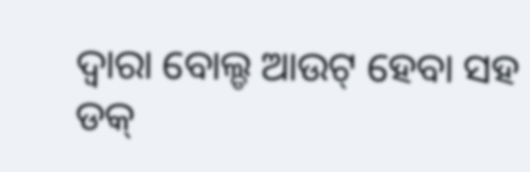ଦ୍ୱାରା ବୋଲ୍ଡ ଆଉଟ୍ ହେବା ସହ ଡକ୍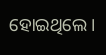ହୋଇଥିଲେ।